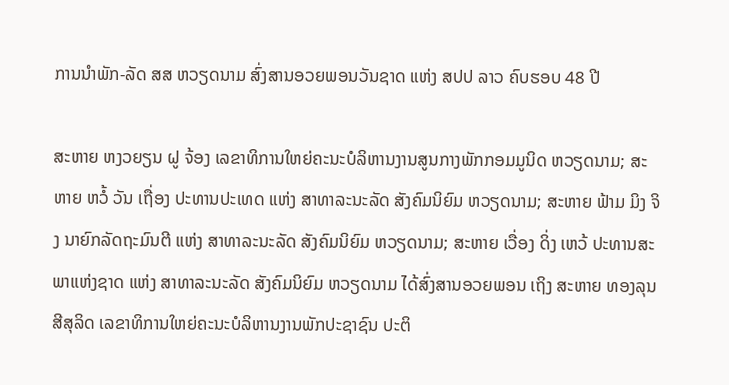ການນຳພັກ-ລັດ ສສ ຫວຽດນາມ ສົ່ງສານອວຍພອນວັນຊາດ ແຫ່ງ ສປປ ລາວ ຄົບຮອບ 48 ປີ

ສະຫາຍ ຫງວຍຽນ ຝູ ຈ້ອງ ເລຂາທິການໃຫຍ່ຄະນະບໍລິຫານງານສູນກາງພັກກອມມູນິດ ຫວຽດນາມ; ສະຫາຍ ຫວໍ້ ວັນ ເຖື່ອງ ປະທານປະເທດ ແຫ່ງ ສາທາລະນະລັດ ສັງຄົມນິຍົມ ຫວຽດນາມ; ສະຫາຍ ຟ້າມ ມິງ ຈິງ ນາຍົກລັດຖະມົນຕີ ແຫ່ງ ສາທາລະນະລັດ ສັງຄົມນິຍົມ ຫວຽດນາມ; ສະຫາຍ ເວື່ອງ ດິ່ງ ເຫວ້ ປະທານສະພາແຫ່ງຊາດ ແຫ່ງ ສາທາລະນະລັດ ສັງຄົມນິຍົມ ຫວຽດນາມ ໄດ້ສົ່ງສານອວຍພອນ ເຖິງ ສະຫາຍ ທອງລຸນ ສີສຸລິດ ເລຂາທິການໃຫຍ່ຄະນະບໍລິຫານງານພັກປະຊາຊົນ ປະຕິ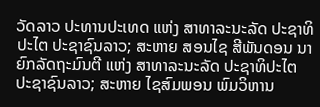ວັດລາວ ປະທານປະເທດ ແຫ່ງ ສາທາລະນະລັດ ປະຊາທິປະໄຕ ປະຊາຊົນລາວ; ສະຫາຍ ສອນໄຊ ສີພັນດອນ ນາຍົກລັດຖະມົນຕີ ແຫ່ງ ສາທາລະນະລັດ ປະຊາທິປະໄຕ ປະຊາຊົນລາວ; ສະຫາຍ ໄຊສົມພອນ ພົມວິຫານ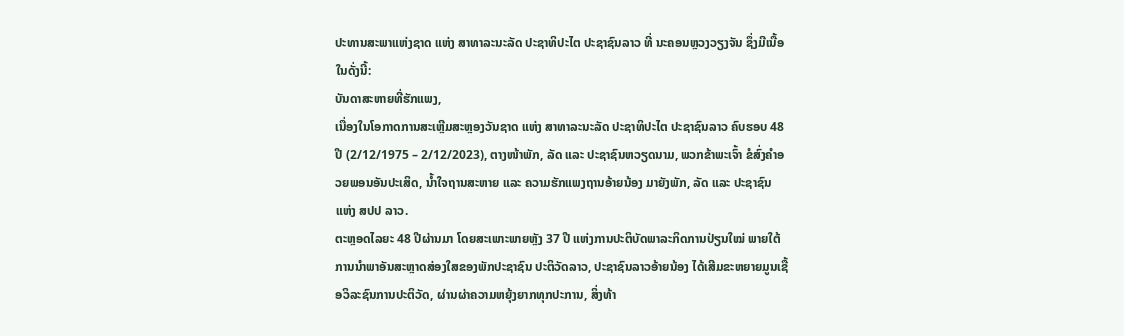ປະທານສະພາແຫ່ງຊາດ ແຫ່ງ ສາທາລະນະລັດ ປະຊາທິປະໄຕ ປະຊາຊົນລາວ ທີ່ ນະຄອນຫຼວງວຽງຈັນ ຊຶ່ງມີເນື້ອໃນດັ່ງນີ້:
ບັນດາສະຫາຍທີ່ຮັກແພງ,
ເນື່ອງໃນໂອກາດການສະເຫຼີມສະຫຼອງວັນຊາດ ແຫ່ງ ສາທາລະນະລັດ ປະຊາທິປະໄຕ ປະຊາຊົນລາວ ຄົບຮອບ 48 ປີ (2/12/1975 – 2/12/2023), ຕາງໜ້າພັກ, ລັດ ແລະ ປະຊາຊົນຫວຽດນາມ, ພວກຂ້າພະເຈົ້າ ຂໍສົ່ງຄຳອວຍພອນອັນປະເສິດ, ນໍ້າໃຈຖານສະຫາຍ ແລະ ຄວາມຮັກແພງຖານອ້າຍນ້ອງ ມາຍັງພັກ, ລັດ ແລະ ປະຊາຊົນ ແຫ່ງ ສປປ ລາວ.
ຕະຫຼອດໄລຍະ 48 ປີຜ່ານມາ ໂດຍສະເພາະພາຍຫຼັງ 37 ປີ ແຫ່ງການປະຕິບັດພາລະກິດການປ່ຽນໃໝ່ ພາຍໃຕ້ການນໍາພາອັນສະຫຼາດສ່ອງໃສຂອງພັກປະຊາຊົນ ປະຕິວັດລາວ, ປະຊາຊົນລາວອ້າຍນ້ອງ ໄດ້ເສີມຂະຫຍາຍມູນເຊື້ອວິລະຊົນການປະຕິວັດ, ຜ່ານຜ່າຄວາມຫຍຸ້ງຍາກທຸກປະການ, ສິ່ງທ້າ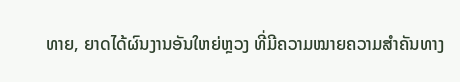ທາຍ, ຍາດໄດ້ຜົນງານອັນໃຫຍ່ຫຼວງ ທີ່ມີຄວາມໝາຍຄວາມສຳຄັນທາງ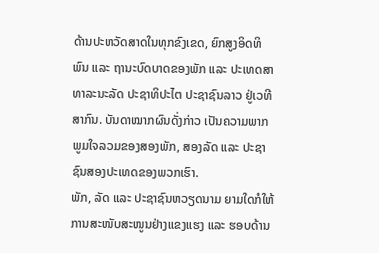ດ້ານປະຫວັດສາດໃນທຸກຂົງເຂດ, ຍົກສູງອິດທິພົນ ແລະ ຖານະບົດບາດຂອງພັກ ແລະ ປະເທດສາທາລະນະລັດ ປະຊາທິປະໄຕ ປະຊາຊົນລາວ ຢູ່ເວທີສາກົນ. ບັນດາໝາກຜົນດັ່ງກ່າວ ເປັນຄວາມພາກພູມໃຈລວມຂອງສອງພັກ, ສອງລັດ ແລະ ປະຊາຊົນສອງປະເທດຂອງພວກເຮົາ.
ພັກ, ລັດ ແລະ ປະຊາຊົນຫວຽດນາມ ຍາມໃດກໍໃຫ້ການສະໜັບສະໜູນຢ່າງແຂງແຮງ ແລະ ຮອບດ້ານ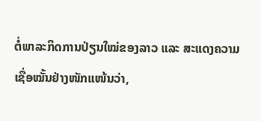ຕໍ່ພາລະກິດການປ່ຽນໃໝ່ຂອງລາວ ແລະ ສະແດງຄວາມເຊື່ອໝັ້ນຢ່າງໜັກແໜ້ນວ່າ,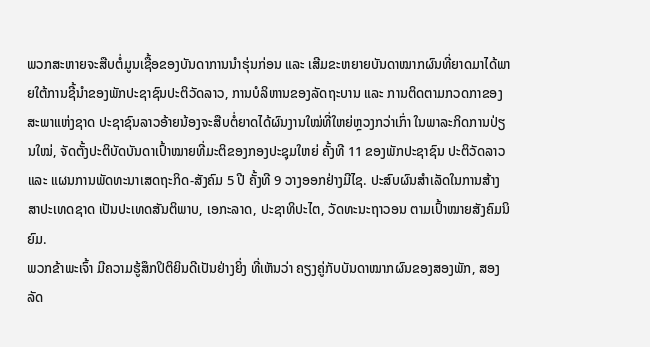ພວກສະຫາຍຈະສືບຕໍ່ມູນເຊື້ອຂອງບັນດາການນໍາຮຸ່ນກ່ອນ ແລະ ເສີມຂະຫຍາຍບັນດາໝາກຜົນທີ່ຍາດມາໄດ້ພາຍໃຕ້ການຊີ້ນຳຂອງພັກປະຊາຊົນປະຕິວັດລາວ, ການບໍລິຫານຂອງລັດຖະບານ ແລະ ການຕິດຕາມກວດກາຂອງສະພາແຫ່ງຊາດ ປະຊາຊົນລາວອ້າຍນ້ອງຈະສືບຕໍ່ຍາດໄດ້ຜົນງານໃໝ່ທີ່ໃຫຍ່ຫຼວງກວ່າເກົ່າ ໃນພາລະກິດການປ່ຽນໃໝ່, ຈັດຕັ້ງປະຕິບັດບັນດາເປົ້າໝາຍທີ່ມະຕິຂອງກອງປະຊຸມໃຫຍ່ ຄັ້ງທີ 11 ຂອງພັກປະຊາຊົນ ປະຕິວັດລາວ ແລະ ແຜນການພັດທະນາເສດຖະກິດ-ສັງຄົມ 5 ປີ ຄັ້ງທີ 9 ວາງອອກຢ່າງມີໄຊ. ປະສົບຜົນສຳເລັດໃນການສ້າງສາປະເທດຊາດ ເປັນປະເທດສັນຕິພາບ, ເອກະລາດ, ປະຊາທິປະໄຕ, ວັດທະນະຖາວອນ ຕາມເປົ້າໝາຍສັງຄົມນິຍົມ.
ພວກຂ້າພະເຈົ້າ ມີຄວາມຮູ້ສຶກປິຕິຍິນດີເປັນຢ່າງຍິ່ງ ທີ່ເຫັນວ່າ ຄຽງຄູ່ກັບບັນດາໝາກຜົນຂອງສອງພັກ, ສອງລັດ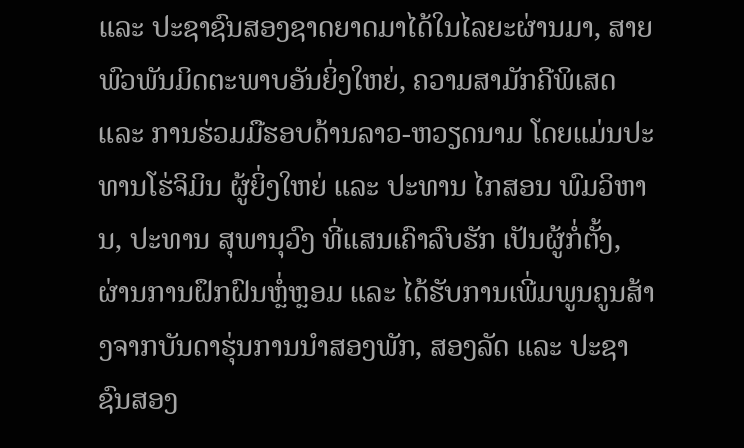ແລະ ປະຊາຊົນສອງຊາດຍາດມາໄດ້ໃນໄລຍະຜ່ານມາ, ສາຍພົວພັນມິດຕະພາບອັນຍິ່ງໃຫຍ່, ຄວາມສາມັກຄີພິເສດ ແລະ ການຮ່ວມມືຮອບດ້ານລາວ-ຫວຽດນາມ ໂດຍແມ່ນປະທານໂຮ່ຈິມິນ ຜູ້ຍິ່ງໃຫຍ່ ແລະ ປະທານ ໄກສອນ ພົມວິຫານ, ປະທານ ສຸພານຸວົງ ທີ່ແສນເຄົາລົບຮັກ ເປັນຜູ້ກໍ່ຕັ້ງ, ຜ່ານການຝຶກຝົນຫຼໍ່ຫຼອມ ແລະ ໄດ້ຮັບການເພີ່ມພູນຄູນສ້າງຈາກບັນດາຮຸ່ນການນໍາສອງພັກ, ສອງລັດ ແລະ ປະຊາຊົນສອງ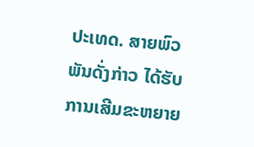ປະເທດ. ສາຍພົວພັນດັ່ງກ່າວ ໄດ້ຮັບການເສີມຂະຫຍາຍ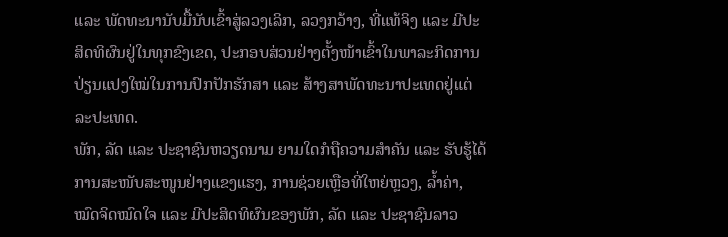ແລະ ພັດທະນານັບມື້ນັບເຂົ້າສູ່ລວງເລິກ, ລວງກວ້າງ, ທີ່ແທ້ຈິງ ແລະ ມີປະສິດທິຜົນຢູ່ໃນທຸກຂົງເຂດ, ປະກອບສ່ວນຢ່າງຕັ້ງໜ້າເຂົ້າໃນພາລະກິດການປ່ຽນແປງໃໝ່ໃນການປົກປັກຮັກສາ ແລະ ສ້າງສາພັດທະນາປະເທດຢູ່ແຕ່ລະປະເທດ.
ພັກ, ລັດ ແລະ ປະຊາຊົນຫວຽດນາມ ຍາມໃດກໍຖືຄວາມສຳຄັນ ແລະ ຮັບຮູ້ໄດ້ ການສະໜັບສະໜູນຢ່າງແຂງແຮງ, ການຊ່ວຍເຫຼືອທີ່ໃຫຍ່ຫຼວງ, ລໍ້າຄ່າ, ໝົດຈິດໝົດໃຈ ແລະ ມີປະສິດທິຜົນຂອງພັກ, ລັດ ແລະ ປະຊາຊົນລາວ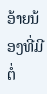ອ້າຍນ້ອງທີ່ມີຕໍ່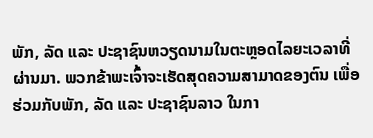ພັກ, ລັດ ແລະ ປະຊາຊົນຫວຽດນາມໃນຕະຫຼອດໄລຍະເວລາທີ່ຜ່ານມາ. ພວກຂ້າພະເຈົ້າຈະເຮັດສຸດຄວາມສາມາດຂອງຕົນ ເພື່ອຮ່ວມກັບພັກ, ລັດ ແລະ ປະຊາຊົນລາວ ໃນກາ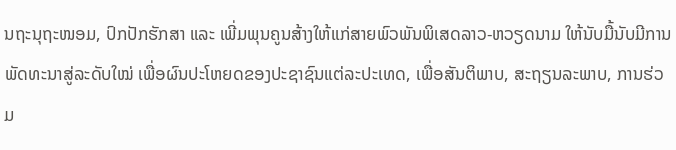ນຖະນຸຖະໜອມ, ປົກປັກຮັກສາ ແລະ ເພີ່ມພຸນຄູນສ້າງໃຫ້ແກ່ສາຍພົວພັນພິເສດລາວ-ຫວຽດນາມ ໃຫ້ນັບມື້ນັບມີການພັດທະນາສູ່ລະດັບໃໝ່ ເພື່ອຜົນປະໂຫຍດຂອງປະຊາຊົນແຕ່ລະປະເທດ, ເພື່ອສັນຕິພາບ, ສະຖຽນລະພາບ, ການຮ່ວມ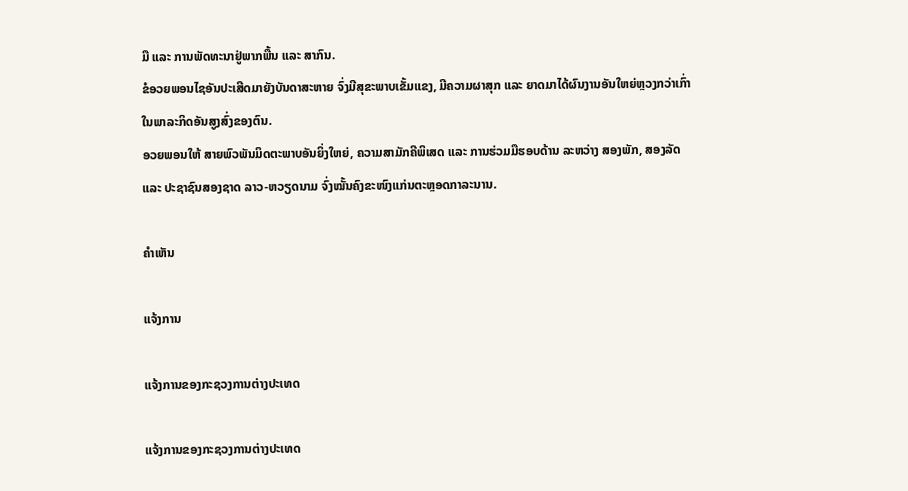ມື ແລະ ການພັດທະນາຢູ່ພາກພື້ນ ແລະ ສາກົນ.
ຂໍອວຍພອນໄຊອັນປະເສີດມາຍັງບັນດາສະຫາຍ ຈົ່ງມີສຸຂະພາບເຂັ້ມແຂງ, ມີຄວາມຜາສຸກ ແລະ ຍາດມາໄດ້ຜົນງານອັນໃຫຍ່ຫຼວງກວ່າເກົ່າໃນພາລະກິດອັນສູງສົ່ງຂອງຕົນ.
ອວຍພອນໃຫ້ ສາຍພົວພັນມິດຕະພາບອັນຍິ່ງໃຫຍ່, ຄວາມສາມັກຄີພິເສດ ແລະ ການຮ່ວມມືຮອບດ້ານ ລະຫວ່າງ ສອງພັກ, ສອງລັດ ແລະ ປະຊາຊົນສອງຊາດ ລາວ-ຫວຽດນາມ ຈົ່ງໝັ້ນຄົງຂະໜົງແກ່ນຕະຫຼອດກາລະນານ.

ຄໍາເຫັນ

ແຈ້ງການ

ແຈ້ງການຂອງກະຊວງການຕ່າງປະເທດ

ແຈ້ງການຂອງກະຊວງການຕ່າງປະເທດ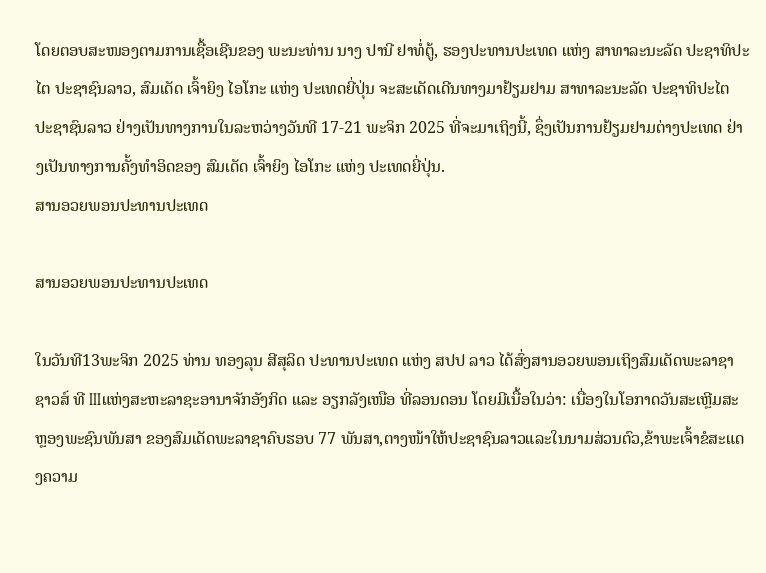ໂດຍຕອບສະໜອງຕາມການເຊື້ອເຊີນຂອງ ພະນະທ່ານ ນາງ ປານີ ຢາທໍ່ຕູ້, ຮອງປະທານປະເທດ ແຫ່ງ ສາທາລະນະລັດ ປະຊາທິປະໄຕ ປະຊາຊົນລາວ, ສົມເດັດ ເຈົ້າຍິງ ໄອໂກະ ແຫ່ງ ປະເທດຍີ່ປຸ່ນ ຈະສະເດັດເດີນທາງມາຢ້ຽມຢາມ ສາທາລະນະລັດ ປະຊາທິປະໄຕ ປະຊາຊົນລາວ ຢ່າງເປັນທາງການໃນລະຫວ່າງວັນທີ 17-21 ພະຈິກ 2025 ທີ່ຈະມາເຖິງນີ້, ຊຶ່ງເປັນການຢ້ຽມຢາມຕ່າງປະເທດ ຢ່າງເປັນທາງການຄັ້ງທຳອິດຂອງ ສົມເດັດ ເຈົ້າຍິງ ໄອໂກະ ແຫ່ງ ປະເທດຍີ່ປຸ່ນ.
ສານອວຍພອນປະທານປະເທດ

ສານອວຍພອນປະທານປະເທດ

ໃນວັນທີ13ພະຈິກ 2025 ທ່ານ ທອງລຸນ ສີສຸລິດ ປະທານປະເທດ ແຫ່ງ ສປປ ລາວ ໄດ້ສົ່ງສານອວຍພອນເຖິງສົມເດັດພະລາຊາ ຊາວສ໌ ທີ IIIແຫ່ງສະຫະລາຊະອານາຈັກອັງກິດ ແລະ ອຽກລັງເໜືອ ທີ່ລອນດອນ ໂດຍມີເນື້ອໃນວ່າ: ເນື່ອງໃນໂອກາດວັນສະເຫຼີມສະຫຼອງພະຊົນພັນສາ ຂອງສົມເດັດພະລາຊາຄົບຮອບ 77 ພັນສາ,ຕາງໜ້າໃຫ້ປະຊາຊົນລາວແລະໃນນາມສ່ວນຕົວ,ຂ້າພະເຈົ້າຂໍສະແດງຄວາມ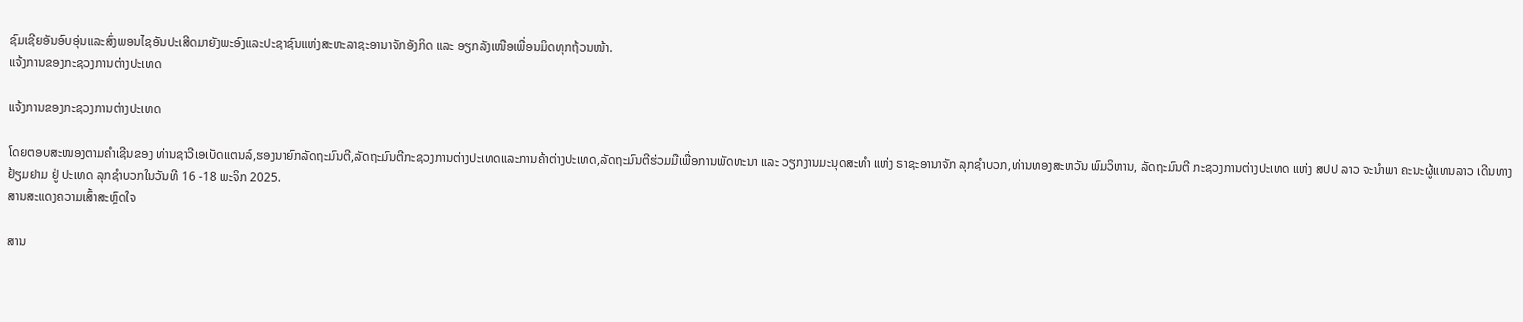ຊົມເຊີຍອັນອົບອຸ່ນແລະສົ່ງພອນໄຊອັນປະເສີດມາຍັງພະອົງແລະປະຊາຊົນແຫ່ງສະຫະລາຊະອານາຈັກອັງກິດ ແລະ ອຽກລັງເໜືອເພື່ອນມິດທຸກຖ້ວນໜ້າ.
ແຈ້ງການຂອງກະຊວງການຕ່າງປະເທດ

ແຈ້ງການຂອງກະຊວງການຕ່າງປະເທດ

ໂດຍຕອບສະໜອງຕາມຄໍາເຊີນຂອງ ທ່ານຊາວີເອເບັດແຕນລ໌,ຮອງນາຍົກລັດຖະມົນຕີ,ລັດຖະມົນຕີກະຊວງການຕ່າງປະເທດແລະການຄ້າຕ່າງປະເທດ,ລັດຖະມົນຕີຮ່ວມມືເພື່ອການພັດທະນາ ແລະ ວຽກງານມະນຸດສະທຳ ແຫ່ງ ຣາຊະອານາຈັກ ລຸກຊໍາບວກ,ທ່ານທອງສະຫວັນ ພົມວິຫານ, ລັດຖະມົນຕີ ກະຊວງການຕ່າງປະເທດ ແຫ່ງ ສປປ ລາວ ຈະນໍາພາ ຄະນະຜູ້ແທນລາວ ເດີນທາງຢ້ຽມຢາມ ຢູ່ ປະເທດ ລຸກຊໍາບວກໃນວັນທີ 16 -18 ພະຈິກ 2025.
ສານສະແດງຄວາມເສົ້າສະຫຼົດໃຈ

ສານ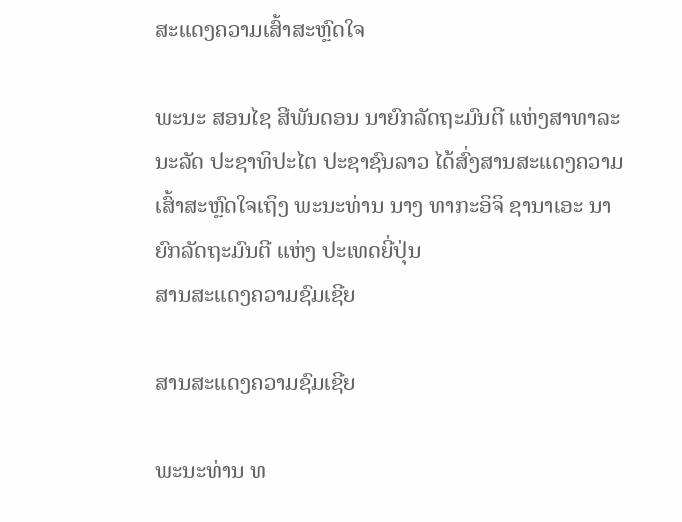ສະແດງຄວາມເສົ້າສະຫຼົດໃຈ

ພະນະ ສອນໄຊ ສີພັນດອນ ນາຍົກລັດຖະມົນຕີ ແຫ່ງສາທາລະນະລັດ ປະຊາທິປະໄຕ ປະຊາຊົນລາວ ໄດ້ສົ່ງສານສະແດງຄວາມເສົ້າສະຫຼົດໃຈເຖິງ ພະນະທ່ານ ນາງ ທາກະອິຈິ ຊານາເອະ ນາຍົກລັດຖະມົນຕີ ແຫ່ງ ປະເທດຍີ່ປຸ່ນ
ສານສະແດງຄວາມຊົມເຊີຍ

ສານສະແດງຄວາມຊົມເຊີຍ

ພະນະທ່ານ ທ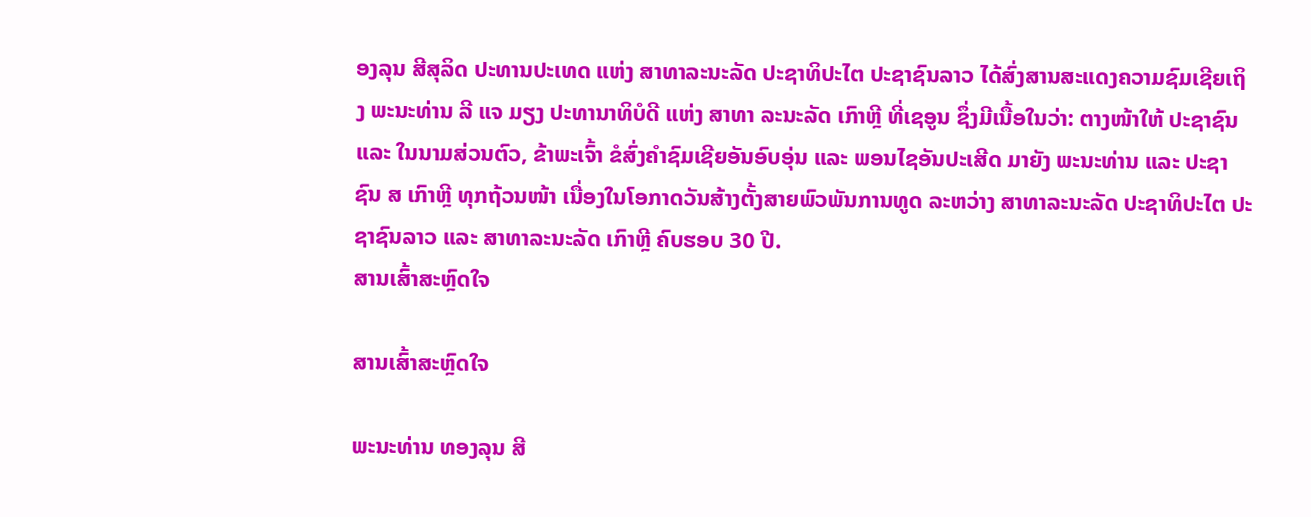ອງລຸນ ສີສຸລິດ ປະທານປະເທດ ແຫ່ງ ສາທາລະນະລັດ ປະຊາທິປະໄຕ ປະຊາຊົນລາວ ໄດ້ສົ່ງສານສະແດງຄວາມຊົມເຊີຍເຖິງ ພະນະທ່ານ ລີ ແຈ ມຽງ ປະທານາທິບໍດີ ແຫ່ງ ສາທາ ລະນະລັດ ເກົາຫຼີ ທີ່ເຊອູນ ຊຶ່ງມີເນື້ອໃນວ່າ: ຕາງໜ້າໃຫ້ ປະຊາຊົນ ແລະ ໃນນາມສ່ວນຕົວ, ຂ້າພະເຈົ້າ ຂໍສົ່ງຄໍາຊົມເຊີຍອັນອົບອຸ່ນ ແລະ ພອນໄຊອັນປະເສີດ ມາຍັງ ພະນະທ່ານ ແລະ ປະຊາຊົນ ສ ເກົາຫຼີ ທຸກຖ້ວນໜ້າ ເນື່ອງໃນໂອກາດວັນສ້າງຕັ້ງສາຍພົວພັນການທູດ ລະຫວ່າງ ສາທາລະນະລັດ ປະຊາທິປະໄຕ ປະຊາຊົນລາວ ແລະ ສາທາລະນະລັດ ເກົາຫຼີ ຄົບຮອບ 30 ປີ.
ສານເສົ້າສະຫຼົດໃຈ

ສານເສົ້າສະຫຼົດໃຈ

ພະນະທ່ານ ທອງລຸນ ສີ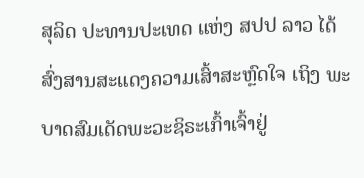ສຸລິດ ປະທານປະເທດ ແຫ່ງ ສປປ ລາວ ໄດ້ສົ່ງສານສະແດງຄວາມເສົ້າສະຫຼົດໃຈ ເຖິງ ພະບາດສົມເດັດພະວະຊິຣະເກົ້າເຈົ້າຢູ່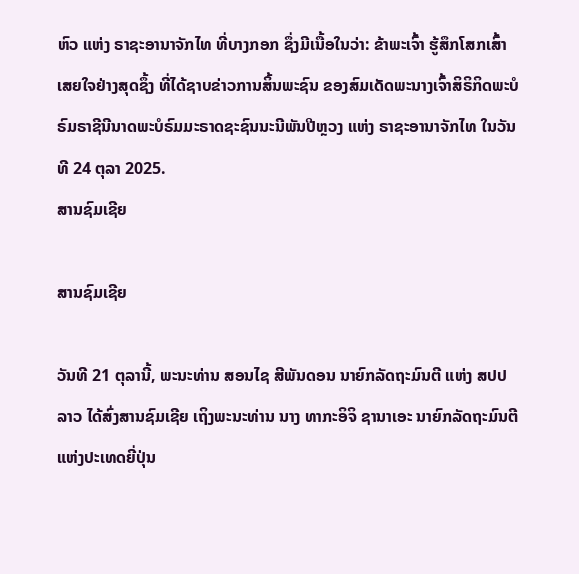ຫົວ ແຫ່ງ ຣາຊະອານາຈັກໄທ ທີ່ບາງກອກ ຊຶ່ງມີເນື້ອໃນວ່າ: ຂ້າພະເຈົ້າ ຮູ້ສຶກໂສກເສົ້າເສຍໃຈຢ່າງສຸດຊຶ້ງ ທີ່ໄດ້ຊາບຂ່າວການສິ້ນພະຊົນ ຂອງສົມເດັດພະນາງເຈົ້າສິຣິກິດພະບໍຣົມຣາຊີນີນາດພະບໍຣົມມະຣາດຊະຊົນນະນີພັນປີຫຼວງ ແຫ່ງ ຣາຊະອານາຈັກໄທ ໃນວັນທີ 24 ຕຸລາ 2025.
ສານຊົມເຊີຍ

ສານຊົມເຊີຍ

ວັນທີ 21 ຕຸລານີ້, ພະນະທ່ານ ສອນໄຊ ສີພັນດອນ ນາຍົກລັດຖະມົນຕີ ແຫ່ງ ສປປ ລາວ ໄດ້ສົ່ງສານຊົມເຊີຍ ເຖິງພະນະທ່ານ ນາງ ທາກະອິຈິ ຊານາເອະ ນາຍົກລັດຖະມົນຕີແຫ່ງປະເທດຍີ່ປຸ່ນ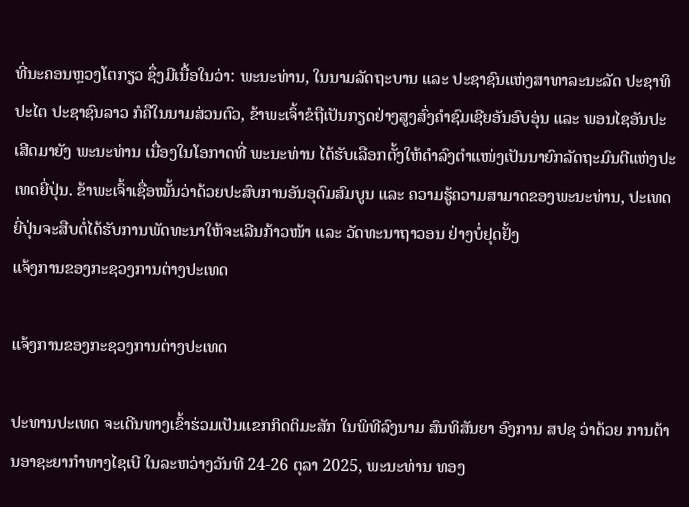ທີ່ນະຄອນຫຼວງໂຕກຽວ ຊຶ່ງມີເນື້ອໃນວ່າ: ພະນະທ່ານ, ໃນນາມລັດຖະບານ ແລະ ປະຊາຊົນແຫ່ງສາທາລະນະລັດ ປະຊາທິປະໄຕ ປະຊາຊົນລາວ ກໍຄືໃນນາມສ່ວນຕົວ, ຂ້າພະເຈົ້າຂໍຖືເປັນກຽດຢ່າງສູງສົ່ງຄໍາຊົມເຊີຍອັນອົບອຸ່ນ ແລະ ພອນໄຊອັນປະເສີດມາຍັງ ພະນະທ່ານ ເນື່ອງໃນໂອກາດທີ່ ພະນະທ່ານ ໄດ້ຮັບເລືອກຕັ້ງໃຫ້ດໍາລົງຕໍາແໜ່ງເປັນນາຍົກລັດຖະມົນຕີແຫ່ງປະເທດຍີ່ປຸ່ນ. ຂ້າພະເຈົ້າເຊື່ອໝັ້ນວ່າດ້ວຍປະສົບການອັນອຸດົມສົມບູນ ແລະ ຄວາມຮູ້ຄວາມສາມາດຂອງພະນະທ່ານ, ປະເທດຍີ່ປຸ່ນຈະສືບຕໍ່ໄດ້ຮັບການພັດທະນາໃຫ້ຈະເລີນກ້າວໜ້າ ແລະ ວັດທະນາຖາວອນ ຢ່າງບໍ່ຢຸດຢັ້ງ
ແຈ້ງການຂອງກະຊວງການຕ່າງປະເທດ

ແຈ້ງການຂອງກະຊວງການຕ່າງປະເທດ

ປະທານປະເທດ ຈະເດີນທາງເຂົ້າຮ່ວມເປັນແຂກກິດຕິມະສັກ ໃນພິທີລົງນາມ ສົນທິສັນຍາ ອົງການ ສປຊ ວ່າດ້ວຍ ການຕ້ານອາຊະຍາກໍາທາງໄຊເບີ ໃນລະຫວ່າງວັນທີ 24-26 ຕຸລາ 2025, ພະນະທ່ານ ທອງ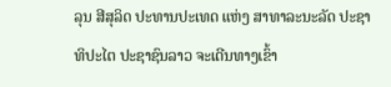ລຸນ ສີສຸລິດ ປະທານປະເທດ ແຫ່ງ ສາທາລະນະລັດ ປະຊາທິປະໄຕ ປະຊາຊົນລາວ ຈະເດີນທາງເຂົ້າ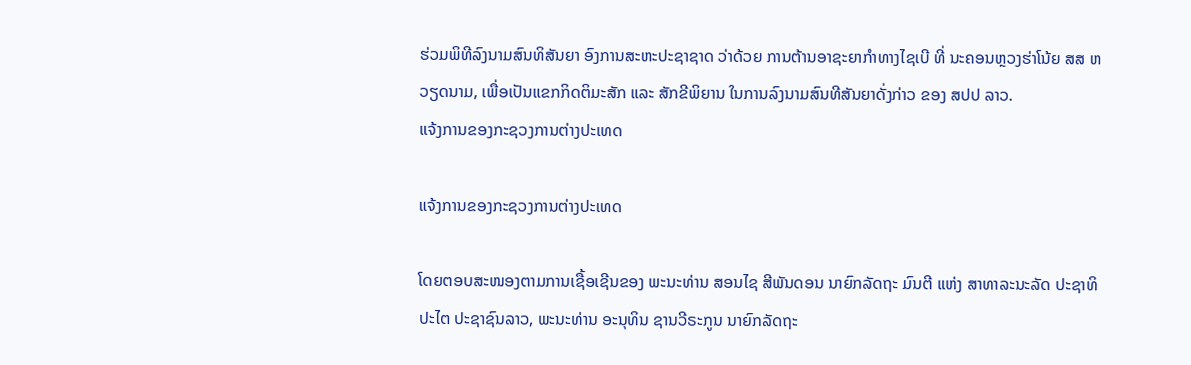ຮ່ວມພິທີລົງນາມສົນທິສັນຍາ ອົງການສະຫະປະຊາຊາດ ວ່າດ້ວຍ ການຕ້ານອາຊະຍາກໍາທາງໄຊເບີ ທີ່ ນະຄອນຫຼວງຮ່າໂນ້ຍ ສສ ຫວຽດນາມ, ເພື່ອເປັນແຂກກິດຕິມະສັກ ແລະ ສັກຂີພິຍານ ໃນການລົງນາມສົນທີສັນຍາດັ່ງກ່າວ ຂອງ ສປປ ລາວ.
ແຈ້ງການຂອງກະຊວງການຕ່າງປະເທດ

ແຈ້ງການຂອງກະຊວງການຕ່າງປະເທດ

ໂດຍຕອບສະໜອງຕາມການເຊື້ອເຊີນຂອງ ພະນະທ່ານ ສອນໄຊ ສີພັນດອນ ນາຍົກລັດຖະ ມົນຕີ ແຫ່ງ ສາທາລະນະລັດ ປະຊາທິປະໄຕ ປະຊາຊົນລາວ, ພະນະທ່ານ ອະນຸທິນ ຊານວີຣະກູນ ນາຍົກລັດຖະ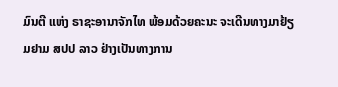ມົນຕີ ແຫ່ງ ຣາຊະອານາຈັກໄທ ພ້ອມດ້ວຍຄະນະ ຈະເດີນທາງມາຢ້ຽມຢາມ ສປປ ລາວ ຢ່າງເປັນທາງການ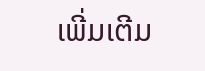ເພີ່ມເຕີມ